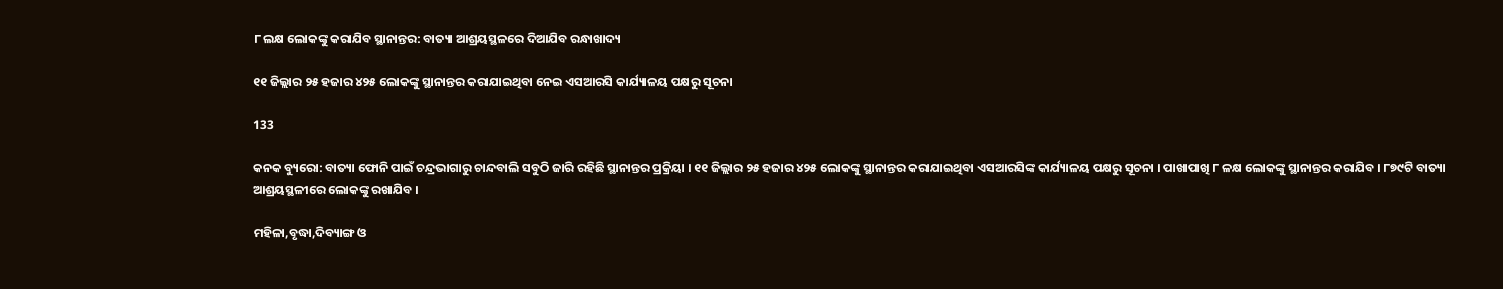୮ ଲକ୍ଷ ଲୋକଙ୍କୁ କରାଯିବ ସ୍ଥାନାନ୍ତର: ବାତ୍ୟା ଆଶ୍ରୟସ୍ଥଳରେ ଦିଆଯିବ ରନ୍ଧାଖାଦ୍ୟ

୧୧ ଜିଲ୍ଲାର ୨୫ ହଜାର ୪୨୫ ଲୋକଙ୍କୁ ସ୍ଥାନାନ୍ତର କରାଯାଇଥିବା ନେଇ ଏସଆରସି କାର୍ଯ୍ୟାଳୟ ପକ୍ଷରୁ ସୂଚନା

133

କନକ ବ୍ୟୁରୋ: ବାତ୍ୟା ଫୋନି ପାଇଁ ଚନ୍ଦ୍ରଭାଗାରୁ ଚାନ୍ଦବାଲି ସବୁଠି ଜାରି ରହିଛି ସ୍ଥାନାନ୍ତର ପ୍ରକ୍ରିୟା । ୧୧ ଜିଲ୍ଲାର ୨୫ ହଜାର ୪୨୫ ଲୋକଙ୍କୁ ସ୍ଥାନାନ୍ତର କରାଯାଇଥିବା ଏସଆରସିଙ୍କ କାର୍ଯ୍ୟାଳୟ ପକ୍ଷରୁ ସୂଚନା । ପାଖାପାଖି ୮ ଳକ୍ଷ ଲୋକଙ୍କୁ ସ୍ଥାନାନ୍ତର କରାଯିବ । ୮୭୯ଟି ବାତ୍ୟା ଆଶ୍ରୟସ୍ଥଳୀରେ ଲୋକଙ୍କୁ ରଖାଯିବ ।

ମହିଳା,ବୃଦ୍ଧା,ଦିବ୍ୟାଙ୍ଗ ଓ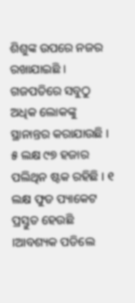ଶିଶୁଙ୍କ ଉପରେ ନଜର ରଖାଯାଇଛି । ଗଜପତିରେ ସବୁଠୁ ଅଧିକ ଲୋକଙ୍କୁ ସ୍ଥାନାନ୍ତର କରାଯାଉଛି । ୫ ଲକ୍ଷ ୯୭ ହଜାର ପଲିଥିନ ଷ୍ଟକ ରହିଛି । ୧ ଲକ୍ଷ ଫୁଡ ପ୍ୟାକେଟ ପ୍ରସ୍ତୁତ ହେଉଛି ।ଆବଶ୍ୟକ ପଡିଲେ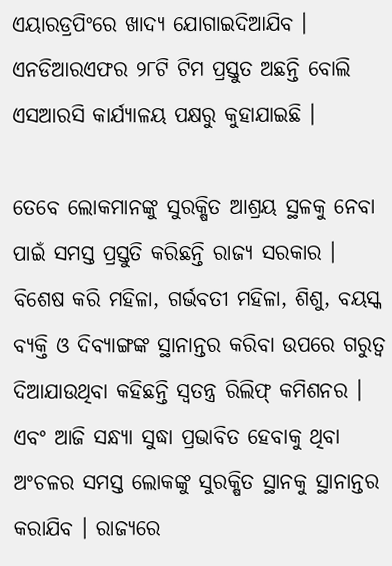ଏୟାରଡ୍ରପିଂରେ ଖାଦ୍ୟ ଯୋଗାଇଦିଆଯିବ । ଏନଡିଆରଏଫର ୨୮ଟି ଟିମ ପ୍ରସ୍ତୁତ ଅଛନ୍ତି ବୋଲି ଏସଆରସି କାର୍ଯ୍ୟାଳୟ ପକ୍ଷରୁ କୁହାଯାଇଛି ।

ତେବେ ଲୋକମାନଙ୍କୁ ସୁରକ୍ଷିତ ଆଶ୍ରୟ ସ୍ଥଳକୁ ନେବା ପାଇଁ ସମସ୍ତ ପ୍ରସ୍ତୁତି କରିଛନ୍ତି ରାଜ୍ୟ ସରକାର । ବିଶେଷ କରି ମହିଳା, ଗର୍ଭବତୀ ମହିଳା, ଶିଶୁ, ବୟସ୍କ ବ୍ୟକ୍ତି ଓ ଦିବ୍ୟାଙ୍ଗଙ୍କ ସ୍ଥାନାନ୍ତର କରିବା ଉପରେ ଗରୁତ୍ୱ ଦିଆଯାଉଥିବା କହିଛନ୍ତି ସ୍ୱତନ୍ତ୍ର ରିଲିଫ୍ କମିଶନର । ଏବଂ ଆଜି ସନ୍ଧ୍ୟା ସୁଦ୍ଧା ପ୍ରଭାବିତ ହେବାକୁ ଥିବା ଅଂଚଳର ସମସ୍ତ ଲୋକଙ୍କୁ ସୁରକ୍ଷିତ ସ୍ଥାନକୁ ସ୍ଥାନାନ୍ତର କରାଯିବ । ରାଜ୍ୟରେ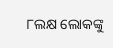୮ଲକ୍ଷ ଲୋକଙ୍କୁ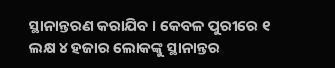ସ୍ଥାନାନ୍ତରଣ କରାଯିବ । କେବଳ ପୁରୀରେ ୧ ଲକ୍ଷ ୪ ହଜାର ଲୋକଙ୍କୁ ସ୍ଥାନାନ୍ତର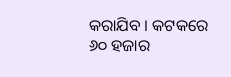କରାଯିବ । କଟକରେ ୬୦ ହଜାର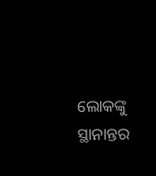ଲୋକଙ୍କୁ ସ୍ଥାନାନ୍ତର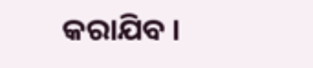କରାଯିବ ।